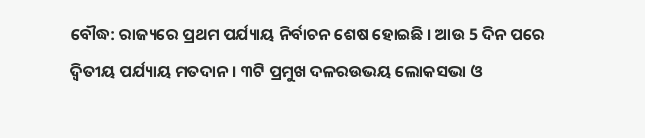ବୌଦ୍ଧ: ରାଜ୍ୟରେ ପ୍ରଥମ ପର୍ଯ୍ୟାୟ ନିର୍ବାଚନ ଶେଷ ହୋଇଛି । ଆଉ 5 ଦିନ ପରେ ଦ୍ବିତୀୟ ପର୍ଯ୍ୟାୟ ମତଦାନ । ୩ଟି ପ୍ରମୁଖ ଦଳରଉଭୟ ଲୋକସଭା ଓ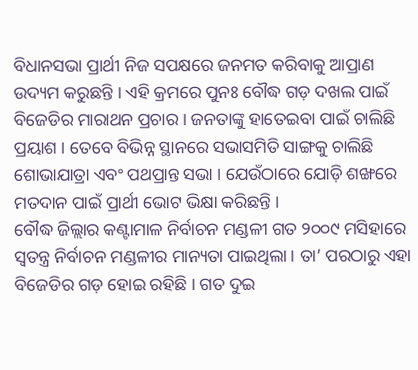ବିଧାନସଭା ପ୍ରାର୍ଥୀ ନିଜ ସପକ୍ଷରେ ଜନମତ କରିବାକୁ ଆପ୍ରାଣ ଉଦ୍ୟମ କରୁଛନ୍ତି । ଏହି କ୍ରମରେ ପୁନଃ ବୌଦ୍ଧ ଗଡ଼ ଦଖଲ ପାଇଁ ବିଜେଡିର ମାରାଥନ ପ୍ରଚାର । ଜନତାଙ୍କୁ ହାତେଇବା ପାଇଁ ଚାଲିଛି ପ୍ରୟାଶ । ତେବେ ବିଭିନ୍ନ ସ୍ଥାନରେ ସଭାସମିତି ସାଙ୍ଗକୁ ଚାଲିଛି ଶୋଭାଯାତ୍ରା ଏବଂ ପଥପ୍ରାନ୍ତ ସଭା । ଯେଉଁଠାରେ ଯୋଡ଼ି ଶଙ୍ଖରେ ମତଦାନ ପାଇଁ ପ୍ରାର୍ଥୀ ଭୋଟ ଭିକ୍ଷା କରିଛନ୍ତି ।
ବୌଦ୍ଧ ଜିଲ୍ଲାର କଣ୍ଟାମାଳ ନିର୍ବାଚନ ମଣ୍ଡଳୀ ଗତ ୨୦୦୯ ମସିହାରେ ସ୍ବତନ୍ତ୍ର ନିର୍ବାଚନ ମଣ୍ଡଳୀର ମାନ୍ୟତା ପାଇଥିଲା । ତା’ ପରଠାରୁ ଏହା ବିଜେଡିର ଗଡ଼ ହୋଇ ରହିଛି । ଗତ ଦୁଇ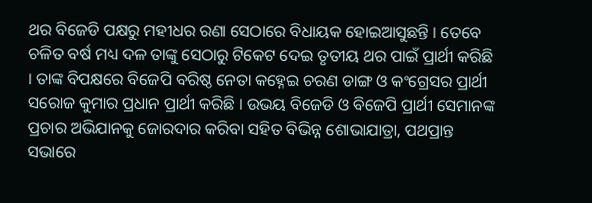ଥର ବିଜେଡି ପକ୍ଷରୁ ମହୀଧର ରଣା ସେଠାରେ ବିଧାୟକ ହୋଇଆସୁଛନ୍ତି । ତେବେ ଚଳିତ ବର୍ଷ ମଧ୍ୟ ଦଳ ତାଙ୍କୁ ସେଠାରୁ ଟିକେଟ ଦେଇ ତୃତୀୟ ଥର ପାଇଁ ପ୍ରାର୍ଥୀ କରିଛି । ତାଙ୍କ ବିପକ୍ଷରେ ବିଜେପି ବରିଷ୍ଠ ନେତା କହ୍ନେଇ ଚରଣ ଡାଙ୍ଗ ଓ କଂଗ୍ରେସର ପ୍ରାର୍ଥୀ ସରୋଜ କୁମାର ପ୍ରଧାନ ପ୍ରାର୍ଥୀ କରିଛି । ଉଭୟ ବିଜେଡି ଓ ବିଜେପି ପ୍ରାର୍ଥୀ ସେମାନଙ୍କ ପ୍ରଚାର ଅଭିଯାନକୁ ଜୋରଦାର କରିବା ସହିତ ବିଭିନ୍ନ ଶୋଭାଯାତ୍ରା, ପଥପ୍ରାନ୍ତ ସଭାରେ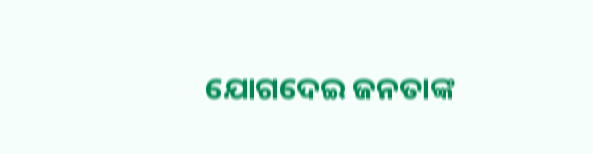ଯୋଗଦେଇ ଜନତାଙ୍କ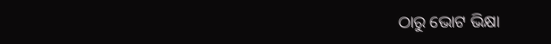ଠାରୁ ଭୋଟ ଭିକ୍ଷା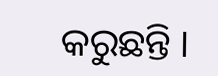କରୁଛନ୍ତି ।